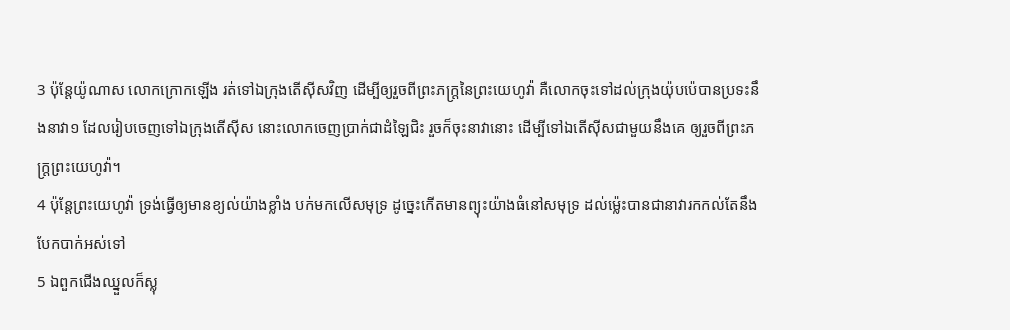3 ប៉ុន្តែយ៉ូណាស លោកក្រោកឡើង រត់ទៅឯក្រុងតើស៊ីសវិញ ដើម្បីឲ្យរួចពីព្រះភក្ត្រនៃព្រះយេហូវ៉ា គឺលោកចុះទៅដល់ក្រុងយ៉ុបប៉េបានប្រទះនឹងនាវា១ ដែលរៀបចេញទៅឯក្រុងតើស៊ីស នោះលោកចេញប្រាក់ជាដំឡៃជិះ រួចក៏ចុះនាវានោះ ដើម្បីទៅឯតើស៊ីសជាមួយនឹងគេ ឲ្យរួចពីព្រះភក្ត្រព្រះយេហូវ៉ា។
4 ប៉ុន្តែព្រះយេហូវ៉ា ទ្រង់ធ្វើឲ្យមានខ្យល់យ៉ាងខ្លាំង បក់មកលើសមុទ្រ ដូច្នេះកើតមានព្យុះយ៉ាងធំនៅសមុទ្រ ដល់ម៉្លេះបានជានាវារកកល់តែនឹងបែកបាក់អស់ទៅ
5 ឯពួកជើងឈ្នួលក៏ស្លុ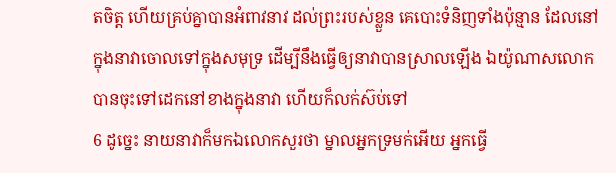តចិត្ត ហើយគ្រប់គ្នាបានអំពាវនាវ ដល់ព្រះរបស់ខ្លួន គេបោះទំនិញទាំងប៉ុន្មាន ដែលនៅក្នុងនាវាចោលទៅក្នុងសមុទ្រ ដើម្បីនឹងធ្វើឲ្យនាវាបានស្រាលឡើង ឯយ៉ូណាសលោកបានចុះទៅដេកនៅខាងក្នុងនាវា ហើយក៏លក់ស៊ប់ទៅ
6 ដូច្នេះ នាយនាវាក៏មកឯលោកសួរថា ម្នាលអ្នកទ្រមក់អើយ អ្នកធ្វើ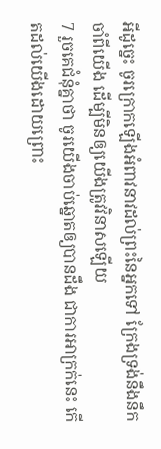អីដូច្នេះ ចូរក្រោកឡើងអំពាវនាវដល់ព្រះនៃអ្នកទៅ ក្រែងទ្រង់នឹងនឹកចាំពីយើង ដើម្បីមិនឲ្យយើងត្រូវវិនាសឡើយ
7 រួចគេជំនុំគ្នាថា ចូរយើងចាប់ឆ្នោតឲ្យបានដឹង ជាការអាក្រក់នេះ កើតដល់យើងដោយព្រោះ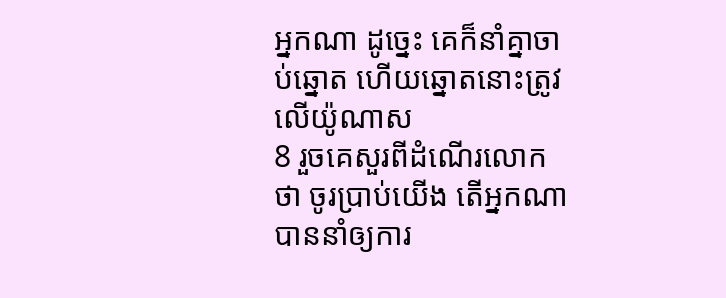អ្នកណា ដូច្នេះ គេក៏នាំគ្នាចាប់ឆ្នោត ហើយឆ្នោតនោះត្រូវលើយ៉ូណាស
8 រួចគេសួរពីដំណើរលោកថា ចូរប្រាប់យើង តើអ្នកណាបាននាំឲ្យការ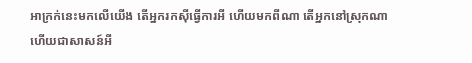អាក្រក់នេះមកលើយើង តើអ្នករកស៊ីធ្វើការអី ហើយមកពីណា តើអ្នកនៅស្រុកណា ហើយជាសាសន៍អី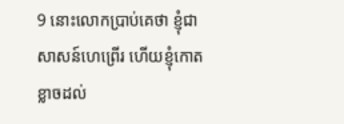9 នោះលោកប្រាប់គេថា ខ្ញុំជាសាសន៍ហេព្រើរ ហើយខ្ញុំកោតខ្លាចដល់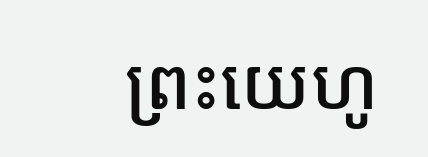ព្រះយេហូ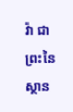វ៉ា ជាព្រះនៃស្ថាន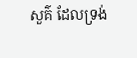សួគ៌ ដែលទ្រង់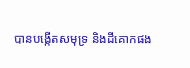បានបង្កើតសមុទ្រ និងដីគោកផង